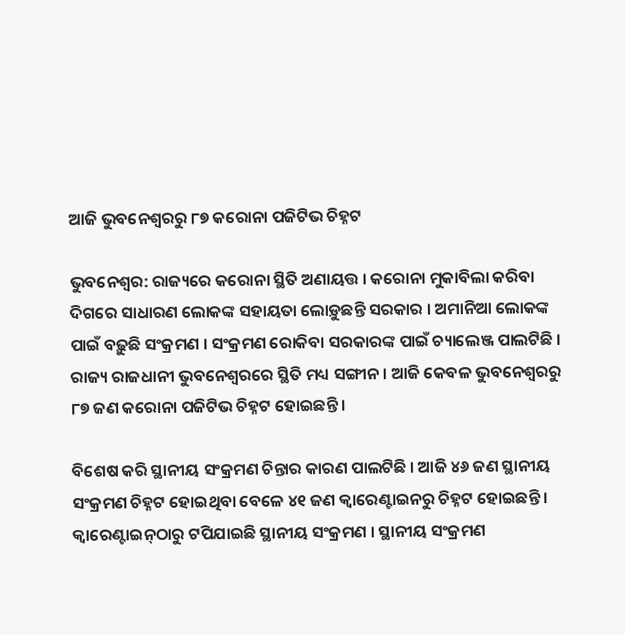ଆଜି ଭୁବନେଶ୍ୱରରୁ ୮୭ କରୋନା ପଜିଟିଭ ଚିହ୍ନଟ

ଭୁବନେଶ୍ୱର: ରାଜ୍ୟରେ କରୋନା ସ୍ଥିତି ଅଣାୟତ୍ତ । କରୋନା ମୁକାବିଲା କରିବା ଦିଗରେ ସାଧାରଣ ଲୋକଙ୍କ ସହାୟତା ଲୋଡ଼ୁଛନ୍ତି ସରକାର । ଅମାନିଆ ଲୋକଙ୍କ ପାଇଁ ବଢ଼ୁଛି ସଂକ୍ରମଣ । ସଂକ୍ରମଣ ରୋକିବା ସରକାରଙ୍କ ପାଇଁ ଚ୍ୟାଲେଞ୍ଜ ପାଲଟିଛି । ରାଜ୍ୟ ରାଜଧାନୀ ଭୁବନେଶ୍ୱରରେ ସ୍ଥିତି ମଧ୍ୟ ସଙ୍ଗୀନ । ଆଜି କେବଳ ଭୁବନେଶ୍ୱରରୁ ୮୭ ଜଣ କରୋନା ପଜିଟିଭ ଚିହ୍ନଟ ହୋଇଛନ୍ତି ।

ବିଶେଷ କରି ସ୍ଥାନୀୟ ସଂକ୍ରମଣ ଚିନ୍ତାର କାରଣ ପାଲଟିଛି । ଆଜି ୪୬ ଜଣ ସ୍ଥାନୀୟ ସଂକ୍ରମଣ ଚିହ୍ନଟ ହୋଇଥିବା ବେଳେ ୪୧ ଜଣ କ୍ୱାରେଣ୍ଟାଇନରୁ ଚିହ୍ନଟ ହୋଇଛନ୍ତି । କ୍ୱାରେଣ୍ଟାଇନ୍‌ଠାରୁ ଟପିଯାଇଛି ସ୍ଥାନୀୟ ସଂକ୍ରମଣ । ସ୍ଥାନୀୟ ସଂକ୍ରମଣ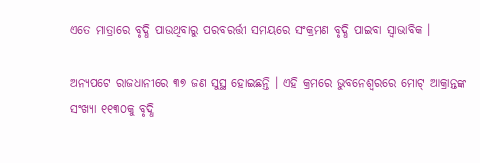ଏତେ ମାତ୍ରାରେ ବୃଦ୍ଧି ପାଉଥିବାରୁ ପରବରର୍ତ୍ତୀ ସମୟରେ ସଂକ୍ରମଣ ବୃଦ୍ଧି ପାଇବା ସ୍ୱାଭାବିକ ।

ଅନ୍ୟପଟେ ରାଜଧାନୀରେ ୩୭ ଜଣ ସୁସ୍ଥ ହୋଇଛନ୍ତି । ଏହି କ୍ରମରେ ଭୁବନେଶ୍ୱରରେ ମୋଟ୍ ଆକ୍ରାନ୍ତଙ୍କ ସଂଖ୍ୟା ୧୧୩୦କୁ ବୃଦ୍ଧି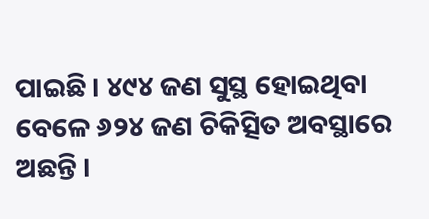ପାଇଛି । ୪୯୪ ଜଣ ସୁସ୍ଥ ହୋଇଥିବା ବେଳେ ୬୨୪ ଜଣ ଚିକିତ୍ସିତ ଅବସ୍ଥାରେ ଅଛନ୍ତି ।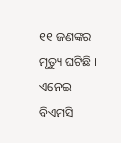୧୧ ଜଣଙ୍କର ମୃତ୍ୟୁ ଘଟିଛି । ଏନେଇ ବିଏମସି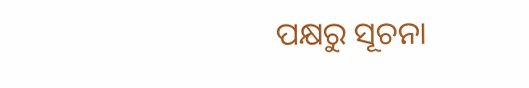ପକ୍ଷରୁ ସୂଚନା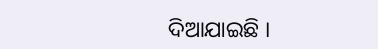ଦିଆଯାଇଛି ।